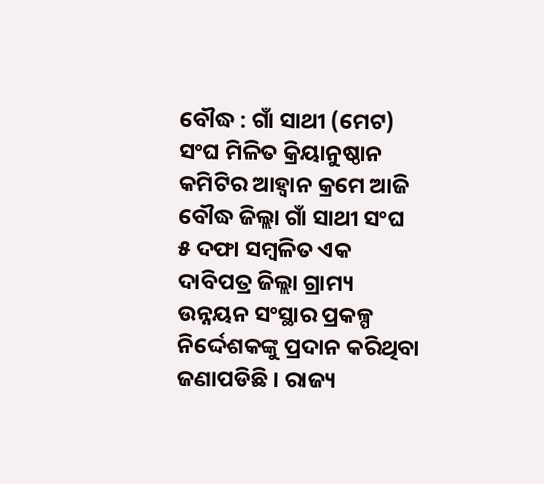ବୌଦ୍ଧ : ଗାଁ ସାଥୀ (ମେଟ) ସଂଘ ମିଳିତ କ୍ରିୟାନୁଷ୍ଠାନ କମିଟିର ଆହ୍ୱାନ କ୍ରମେ ଆଜି ବୌଦ୍ଧ ଜିଲ୍ଲା ଗାଁ ସାଥୀ ସଂଘ ୫ ଦଫା ସମ୍ବଳିତ ଏକ ଦାବିପତ୍ର ଜିଲ୍ଲା ଗ୍ରାମ୍ୟ ଉନ୍ନୟନ ସଂସ୍ଥାର ପ୍ରକଳ୍ପ ନିର୍ଦ୍ଦେଶକଙ୍କୁ ପ୍ରଦାନ କରିଥିବା ଜଣାପଡିଛି । ରାଜ୍ୟ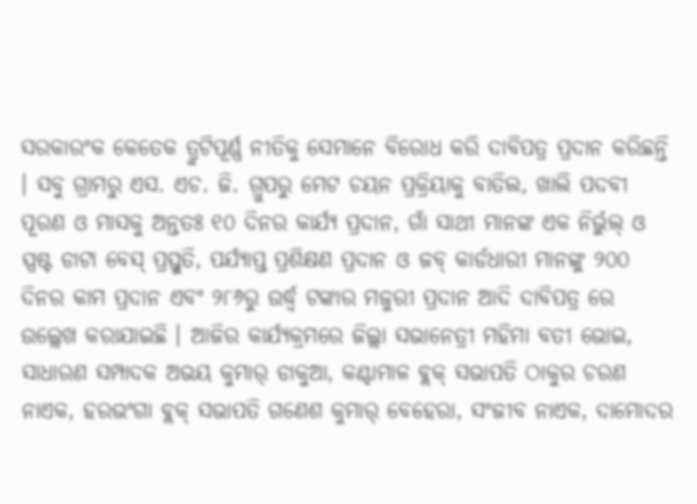ସରକାରଂକ କେତେକ ତ୍ରୁଟିପୂର୍ଣ୍ଣ ନୀତିକୁ ସେମାନେ ବିରୋଧ କରି ଦାବିପତ୍ର ପ୍ରଦାନ କରିଛନ୍ତି । ସବୁ ଗ୍ରାମରୁ ଏସ. ଏଚ. ଜି. ଗ୍ରୁପରୁ ମେଟ ଚୟନ ପ୍ରକ୍ରିୟାକୁ ବାତିଲ, ଖାଲି ପଦବୀ ପୂରଣ ଓ ମାସକୁ ଅନ୍ତତଃ ୧୦ ଦିନର କାର୍ଯ୍ୟ ପ୍ରଦାନ, ଗାଁ ସାଥୀ ମାନଙ୍କ ଏକ ନିର୍ଭୁଲ୍ ଓ ସ୍ପଷ୍ଟ ଡାଟା ବେସ୍ ପ୍ରସ୍ତୁତି, ପର୍ଯ୍ୟାପ୍ତ ପ୍ରଶିକ୍ଷଣ ପ୍ରଦାନ ଓ ଜବ୍ କାର୍ଡଧାରୀ ମାନଙ୍କୁ ୨୦୦ ଦିନର କାମ ପ୍ରଦାନ ଏବଂ ୨୮୬ରୁ ଉର୍ଦ୍ଧ୍ୱ ଟଙ୍କାର ମଜୁରୀ ପ୍ରଦାନ ଆଦି ଦାବିପତ୍ର ରେ ଉଲ୍ଲେଖ କରାଯାଇଛି । ଆଜିର କାର୍ଯ୍ୟକ୍ରମରେ ଜିଲ୍ଲା ସଭାନେତ୍ରୀ ମହିମା ବତୀ ଭୋଇ, ସାଧାରଣ ସମ୍ପାଦକ ଅଭୟ କୁମାର୍ ଡାକୁଆ, କଣ୍ଟାମାଳ ବ୍ଲକ୍ ସଭାପତି ଠାକୁର ଚରଣ ନାଏକ, ହରଭଂଗା ବ୍ଲକ୍ ସଭାପତି ଗଣେଶ କୁମାର୍ ବେହେରା, ସଂଜୀବ ନାଏକ, ଦାମୋଦର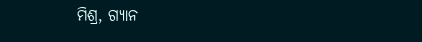ମିଶ୍ର, ଗ୍ୟାନ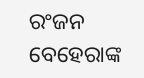ରଂଜନ ବେହେରାଙ୍କ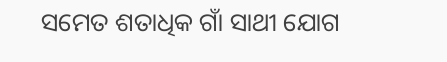ସମେତ ଶତାଧିକ ଗାଁ ସାଥୀ ଯୋଗ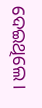ଦେଇଥିଲେ ।